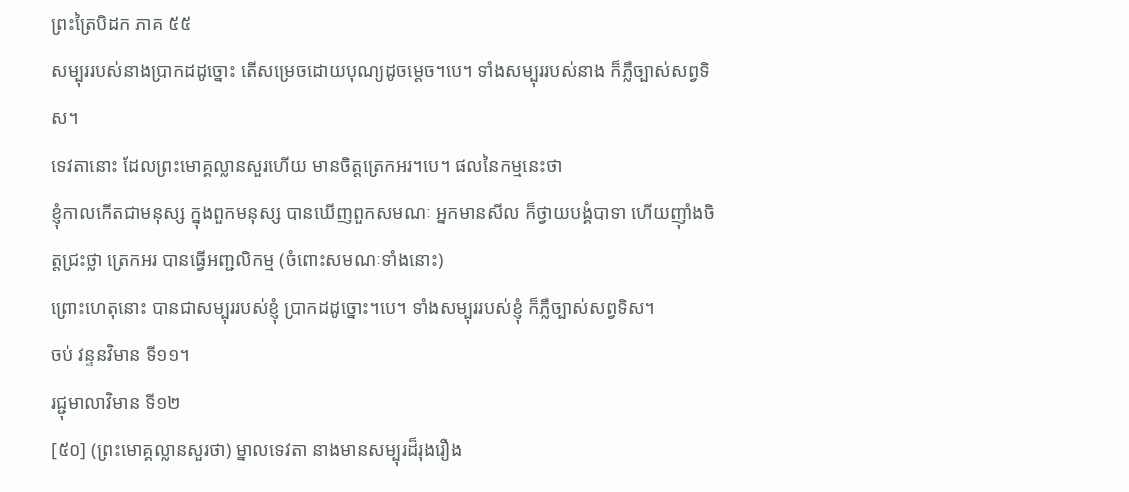ព្រះត្រៃបិដក ភាគ ៥៥
សម្បុររបស់នាងប្រាកដដូច្នោះ តើសម្រេចដោយបុណ្យដូចម្តេច។បេ។ ទាំងសម្បុររបស់នាង ក៏ភ្លឺច្បាស់សព្វទិស។
ទេវតានោះ ដែលព្រះមោគ្គល្លានសួរហើយ មានចិត្តត្រេកអរ។បេ។ ផលនៃកម្មនេះថា
ខ្ញុំកាលកើតជាមនុស្ស ក្នុងពួកមនុស្ស បានឃើញពួកសមណៈ អ្នកមានសីល ក៏ថ្វាយបង្គំបាទា ហើយញ៉ាំងចិត្តជ្រះថ្លា ត្រេកអរ បានធ្វើអញ្ជលិកម្ម (ចំពោះសមណៈទាំងនោះ)
ព្រោះហេតុនោះ បានជាសម្បុររបស់ខ្ញុំ ប្រាកដដូច្នោះ។បេ។ ទាំងសម្បុររបស់ខ្ញុំ ក៏ភ្លឺច្បាស់សព្វទិស។
ចប់ វន្ទនវិមាន ទី១១។
រជ្ជុមាលាវិមាន ទី១២
[៥០] (ព្រះមោគ្គល្លានសួរថា) ម្នាលទេវតា នាងមានសម្បុរដ៏រុងរឿង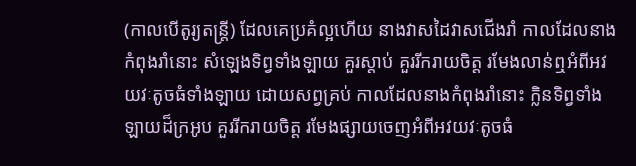(កាលបើតូរ្យតន្ត្រី) ដែលគេប្រគំល្អហើយ នាងវាសដៃវាសជើងរាំ កាលដែលនាងកំពុងរាំនោះ សំឡេងទិព្វទាំងឡាយ គួរស្តាប់ គួររីករាយចិត្ត រមែងលាន់ឮអំពីអវយវៈតូចធំទាំងឡាយ ដោយសព្វគ្រប់ កាលដែលនាងកំពុងរាំនោះ ក្លិនទិព្វទាំងឡាយដ៏ក្រអូប គួររីករាយចិត្ត រមែងផ្សាយចេញអំពីអវយវៈតូចធំ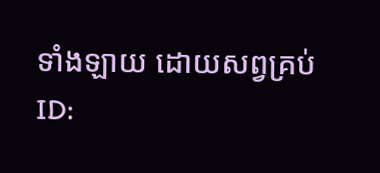ទាំងឡាយ ដោយសព្វគ្រប់
ID: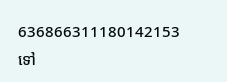636866311180142153
ទៅ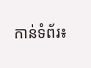កាន់ទំព័រ៖